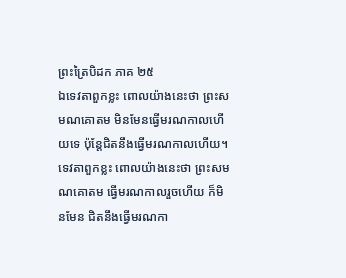ព្រះត្រៃបិដក ភាគ ២៥
ឯទេវតាពួកខ្លះ ពោលយ៉ាងនេះថា ព្រះសមណគោតម មិនមែនធ្វើមរណកាលហើយទេ ប៉ុន្តែជិតនឹងធ្វើមរណកាលហើយ។ ទេវតាពួកខ្លះ ពោលយ៉ាងនេះថា ព្រះសមណគោតម ធ្វើមរណកាលរួចហើយ ក៏មិនមែន ជិតនឹងធ្វើមរណកា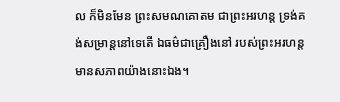ល ក៏មិនមែន ព្រះសមណគោតម ជាព្រះអរហន្ត ទ្រង់គង់សម្រាន្តនៅទេតើ ឯធម៌ជាគ្រឿងនៅ របស់ព្រះអរហន្ត មានសភាពយ៉ាងនោះឯង។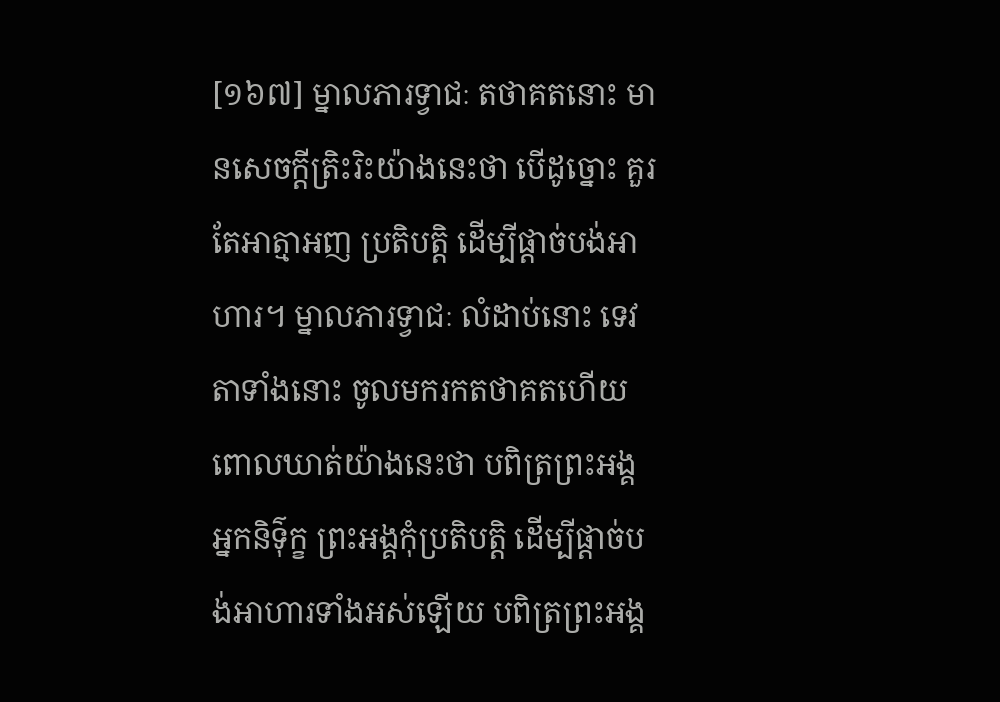[១៦៧] ម្នាលភារទ្វាជៈ តថាគតនោះ មានសេចក្តីត្រិះរិះយ៉ាងនេះថា បើដូច្នោះ គួរតែអាត្មាអញ ប្រតិបត្តិ ដើម្បីផ្តាច់បង់អាហារ។ ម្នាលភារទ្វាជៈ លំដាប់នោះ ទេវតាទាំងនោះ ចូលមករកតថាគតហើយ ពោលឃាត់យ៉ាងនេះថា បពិត្រព្រះអង្គ អ្នកនិទ៌ុក្ខ ព្រះអង្គកុំប្រតិបត្តិ ដើម្បីផ្តាច់បង់អាហារទាំងអស់ឡើយ បពិត្រព្រះអង្គ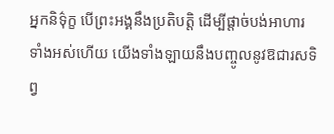អ្នកនិទ៌ុក្ខ បើព្រះអង្គនឹងប្រតិបត្តិ ដើម្បីផ្តាច់បង់អាហារទាំងអស់ហើយ យើងទាំងឡាយនឹងបញ្ចូលនូវឱជារសទិព្វ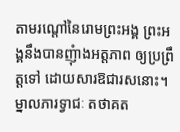តាមរណ្តៅនៃរោមព្រះអង្គ ព្រះអង្គនឹងបានញុំាងអត្តភាព ឲ្យប្រព្រឹត្តទៅ ដោយសារឱជារសនោះ។ ម្នាលភារទ្វាជៈ តថាគត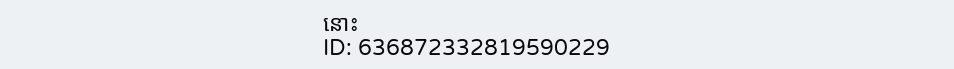នោះ
ID: 636872332819590229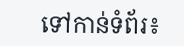ទៅកាន់ទំព័រ៖